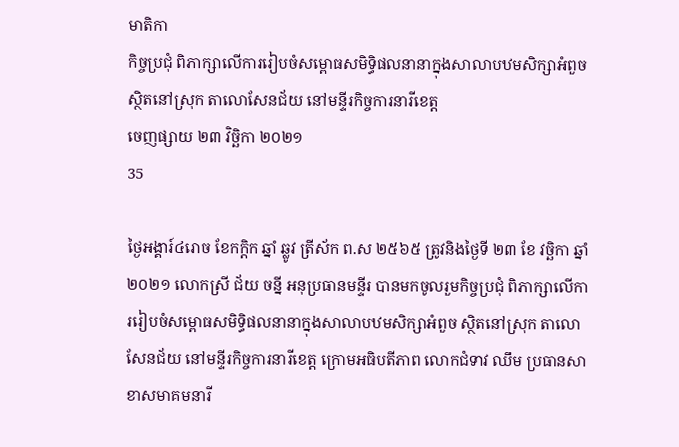មាតិកា
កិច្ចប្រជុំ ពិភាក្សាលេីការរៀបចំសម្ពោធសមិទ្ធិផលនានាក្នុងសាលាបឋមសិក្សាអំពួច ស្ថិតនៅស្រុក តាលោសែនជ័យ នៅមន្ទីរកិច្ចការនារីខេត្ត
ចេញផ្សាយ ២៣ វិច្ឆិកា ២០២១
35

ថ្ងៃអង្គារ៍៤រោច ខែកក្តិក ឆ្នាំ ឆ្លូវ ត្រីស័ក ព.ស ២៥៦៥ ត្រូវនិងថ្ងៃទី ២៣ ខែ វច្ឆិកា ឆ្នាំ ២០២១ លោកស្រី ជ័យ ចន្នី អនុប្រធានមន្ទីរ បានមកចូលរួមកិច្ចប្រជុំ ពិភាក្សាលេីការរៀបចំសម្ពោធសមិទ្ធិផលនានាក្នុងសាលាបឋមសិក្សាអំពួច ស្ថិតនៅស្រុក តាលោសែនជ័យ នៅមន្ទីរកិច្ចការនារីខេត្ត ក្រោមអធិបតីភាព លោកជំទាវ ឈឹម ប្រធានសាខាសមាគមនារី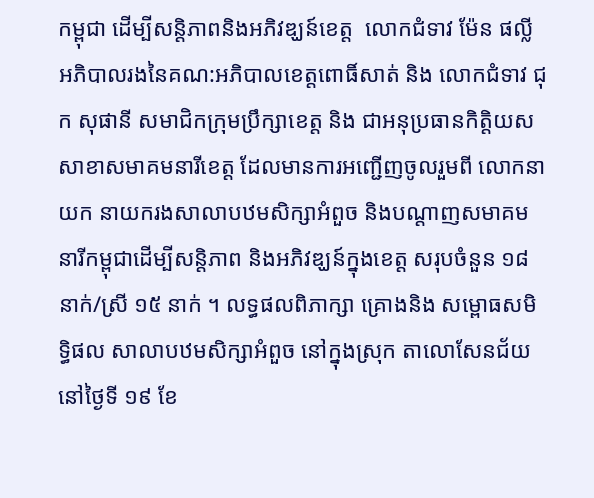កម្ពុជា ដេីម្បីសន្តិភាពនិងអភិវឌ្ឃន៍ខេត្ត  លោកជំទាវ ម៉ែន ផល្លី អភិបាលរងនៃគណ:អភិបាលខេត្តពោធិ៍សាត់ និង លោកជំទាវ ជុក សុផានី សមាជិកក្រុមប្រឹក្សាខេត្ត និង ជាអនុប្រធានកិត្តិយសសាខាសមាគមនារីខេត្ត ដែលមានការអញ្ជេីញចូលរួមពី លោកនាយក នាយករងសាលាបឋមសិក្សាអំពួច និងបណ្តាញសមាគមនារីកម្ពុជាដេីម្បីសន្តិភាព និងអភិវឌ្ឃន៍ក្នុងខេត្ត សរុបចំនួន ១៨ នាក់/ស្រី ១៥ នាក់ ។ លទ្ធផលពិភាក្សា គ្រោងនិង សម្ពោធសមិទ្ធិផល សាលាបឋមសិក្សាអំពួច នៅក្នុងស្រុក តាលោសែនជ័យ នៅថ្ងៃទី ១៩ ខែ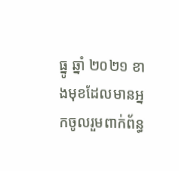ធ្នូ ឆ្នាំ ២០២១ ខាងមុខដែលមានអ្នកចូលរួមពាក់ព័ន្ធ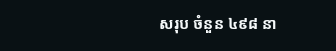សរុប ចំនួន ៤៩៨ នា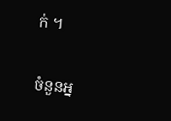ក់ ។

ចំនួនអ្ន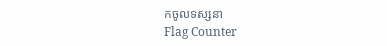កចូលទស្សនា
Flag Counter